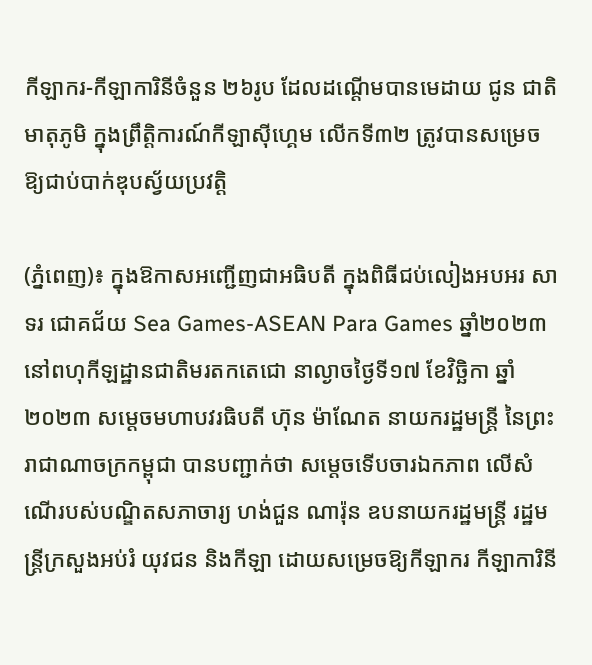កីឡាករ-កីឡាការិនីចំនួន ២៦រូប ដែលដណ្តើមបានមេដាយ ជូន ជាតិ មាតុភូមិ ក្នុងព្រឹត្តិការណ៍កីឡាស៊ីហ្គេម លើកទី៣២ ត្រូវបានសម្រេច ឱ្យជាប់បាក់ឌុបស្វ័យប្រវត្តិ

(ភ្នំពេញ)៖ ក្នុងឱកាសអញ្ជើញជាអធិបតី ក្នុងពិធីជប់លៀងអបអរ សាទរ ជោគជ័យ Sea Games-ASEAN Para Games ឆ្នាំ២០២៣ នៅពហុកីឡដ្ឋានជាតិមរតកតេជោ នាល្ងាចថ្ងៃទី១៧ ខែវិច្ឆិកា ឆ្នាំ២០២៣ សម្តេចមហាបវរធិបតី ហ៊ុន ម៉ាណែត នាយករដ្ឋមន្ត្រី នៃព្រះរាជាណាចក្រកម្ពុជា បានបញ្ជាក់ថា សម្តេចទើបចារឯកភាព លើសំណើរបស់បណ្ឌិតសភាចារ្យ ហង់ជួន ណារ៉ុន ឧបនាយករដ្ឋមន្ត្រី រដ្ឋមន្ត្រីក្រសួងអប់រំ យុវជន និងកីឡា ដោយសម្រេចឱ្យកីឡាករ កីឡាការិនី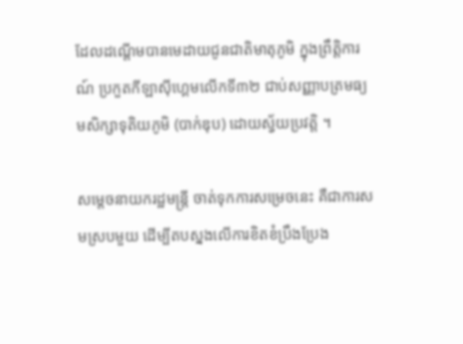ដែលដណ្តើមបានមេដាយជូនជាតិមាតុភូមិ ក្នុងព្រឹត្តិការណ៍ ប្រកួតកីឡាស៊ីហ្គេមលើកទី៣២ ជាប់សញ្ញាបត្រមធ្យមសិក្សាទុតិយភូមិ (បាក់ឌុប) ដោយស្វ័យប្រវត្តិ ។

សម្តេចនាយករដ្ឋមន្ត្រី ចាត់ទុកការសម្រេចនេះ គឺជាការសមស្របមួយ ដើម្បីតបស្នងលើការខិតខំប្រឹងប្រែង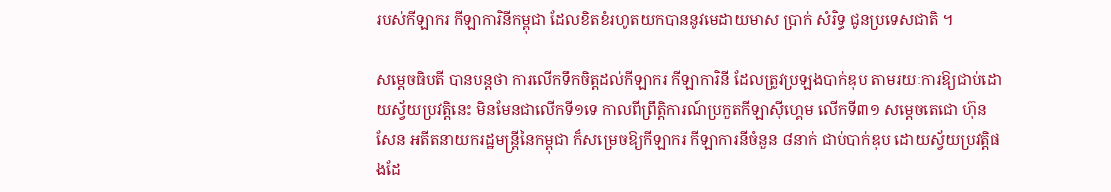របស់កីឡាករ កីឡាការិនីកម្ពុជា ដែលខិតខំរហូតយកបាននូវមេដាយមាស ប្រាក់ សំរិទ្ធ ជូនប្រទេសជាតិ ។

សម្តេចធិបតី បានបន្តថា ការលើកទឹកចិត្តដល់កីឡាករ កីឡាការិនី ដែលត្រូវប្រឡងបាក់ឌុប តាមរយៈការឱ្យជាប់ដោយស្វ័យប្រវត្តិនេះ មិនមែនជាលើកទី១ទេ កាលពីព្រឹត្តិការណ៍ប្រកួតកីឡាស៊ីហ្គេម លើកទី៣១ សម្តេចតេជោ ហ៊ុន សែន អតីតនាយករដ្ឋមន្ត្រីនៃកម្ពុជា ក៏សម្រេចឱ្យកីឡាករ កីឡាការនីចំនួន ៨នាក់ ជាប់បាក់ឌុប ដោយស្វ័យប្រវត្តិផងដែ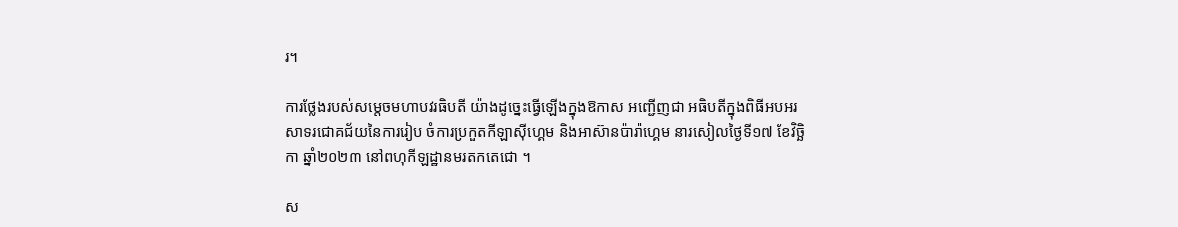រ។

ការថ្លែងរបស់សម្តេចមហាបវរធិបតី យ៉ាងដូច្នេះធ្វើឡើងក្នុងឱកាស អញ្ជើញជា អធិបតីក្នុងពិធីអបអរសាទរជោគជ័យនៃការរៀប ចំការប្រកួតកីឡាស៊ីហ្គេម និងអាស៊ានប៉ារ៉ាហ្គេម នារសៀលថ្ងៃទី១៧ ខែវិច្ឆិកា ឆ្នាំ២០២៣ នៅពហុកីឡដ្ឋានមរតកតេជោ ។

ស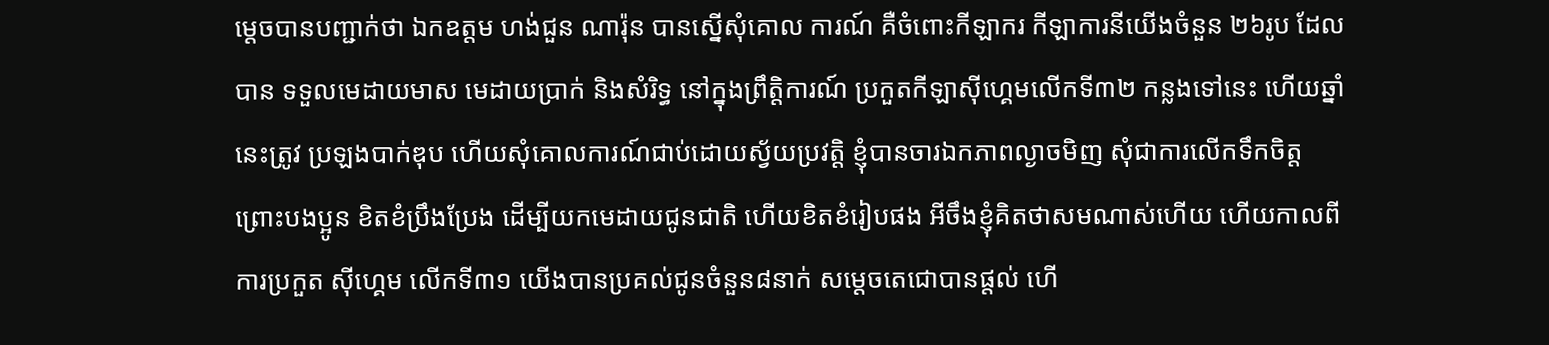ម្តេចបានបញ្ជាក់ថា ឯកឧត្តម ហង់ជួន ណារ៉ុន បានស្នើសុំគោល ការណ៍ គឺចំពោះកីឡាករ កីឡាការនីយើងចំនួន ២៦រូប ដែលបាន ទទួលមេដាយមាស មេដាយប្រាក់ និងសំរិទ្ធ នៅក្នុងព្រឹត្តិការណ៍ ប្រកួតកីឡាស៊ីហ្គេមលើកទី៣២ កន្លងទៅនេះ ហើយឆ្នាំនេះត្រូវ ប្រឡងបាក់ឌុប ហើយសុំគោលការណ៍ជាប់ដោយស្វ័យប្រវត្តិ ខ្ញុំបានចារឯកភាពល្ងាចមិញ សុំជាការលើកទឹកចិត្ត ព្រោះបងប្អូន ខិតខំប្រឹងប្រែង ដើម្បីយកមេដាយជូនជាតិ ហើយខិតខំរៀបផង អីចឹងខ្ញុំគិតថាសមណាស់ហើយ ហើយកាលពីការប្រកួត ស៊ីហ្គេម លើកទី៣១ យើងបានប្រគល់ជូនចំនួន៨នាក់ សម្តេចតេជោបានផ្តល់ ហើ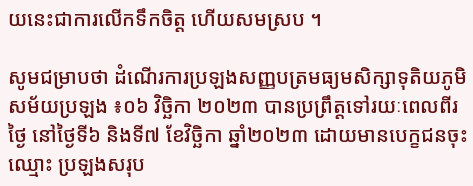យនេះជាការលើកទឹកចិត្ត ហើយសមស្រប ។

សូមជម្រាបថា ដំណើរការប្រឡងសញ្ញបត្រមធ្យមសិក្សាទុតិយភូមិ សម័យប្រឡង ៖០៦ វិច្ឆិកា ២០២៣ បានប្រព្រឹត្តទៅរយៈពេលពីរថ្ងៃ នៅថ្ងៃទី៦ និងទី៧ ខែវិច្ឆិកា ឆ្នាំ២០២៣ ដោយមានបេក្ខជនចុះឈ្មោះ ប្រឡងសរុប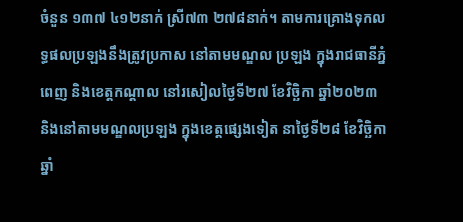ចំនួន ១៣៧ ៤១២នាក់ ស្រី៧៣ ២៧៨នាក់។ តាមការគ្រោងទុកលទ្ធផលប្រឡងនឹងត្រូវប្រកាស នៅតាមមណ្ឌល ប្រឡង ក្នុងរាជធានីភ្នំពេញ និងខេត្តកណ្ដាល នៅរសៀលថ្ងៃទី២៧ ខែវិច្ឆិកា ឆ្នាំ២០២៣ និងនៅតាមមណ្ឌលប្រឡង ក្នុងខេត្តផ្សេងទៀត នាថ្ងៃទី២៨ ខែវិច្ឆិកា ឆ្នាំ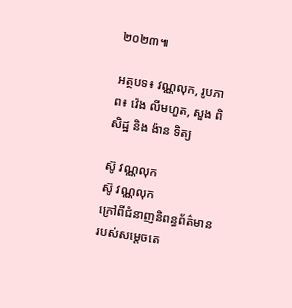២០២៣៕

អត្ថបទ៖ វណ្ណលុក, រូបភាព៖ វ៉េង លីមហួត, សួង ពិសិដ្ឋ និង ង៉ាន ទិត្យ

ស៊ូ វណ្ណលុក
ស៊ូ វណ្ណលុក
ក្រៅពីជំនាញនិពន្ធព័ត៌មានរបស់សម្ដេចតេ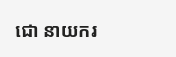ជោ នាយករ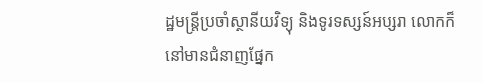ដ្ឋមន្ត្រីប្រចាំស្ថានីយវិទ្យុ និងទូរទស្សន៍អប្សរា លោកក៏នៅមានជំនាញផ្នែក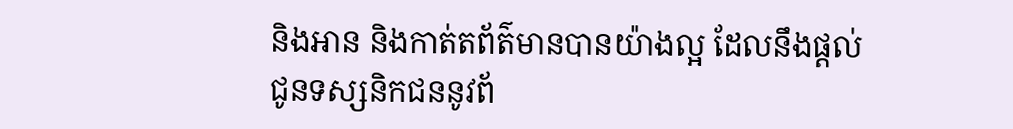និងអាន និងកាត់តព័ត៌មានបានយ៉ាងល្អ ដែលនឹងផ្ដល់ជូនទស្សនិកជននូវព័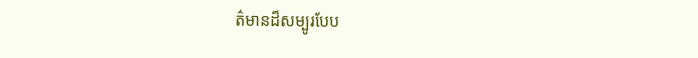ត៌មានដ៏សម្បូរបែប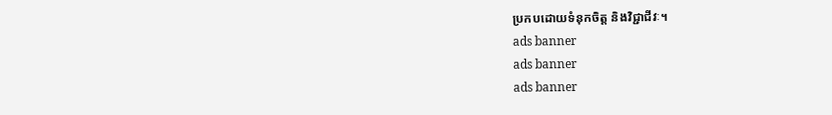ប្រកបដោយទំនុកចិត្ត និងវិជ្ជាជីវៈ។
ads banner
ads banner
ads banner